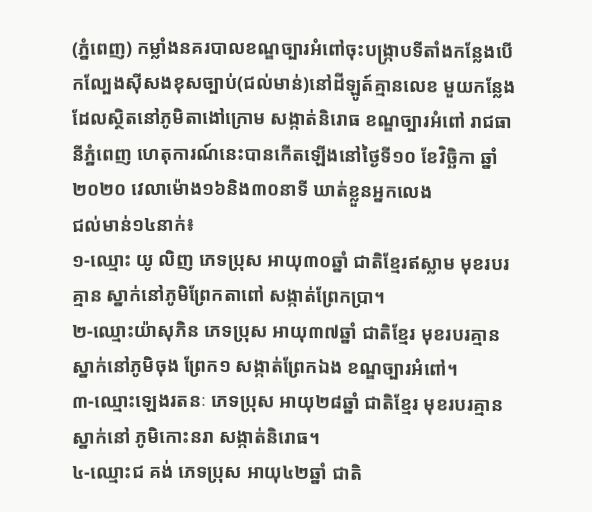(ភ្នំពេញ) កម្លាំងនគរបាលខណ្ឌច្បារអំពៅចុះបង្រ្កាបទីតាំងកន្លែងបើកល្បែងស៊ីសងខុសច្បាប់(ជល់មាន់)នៅដីឡូត៍គ្មានលេខ មួយកន្លែងដែលស្ថិតនៅភូមិតាងៅក្រោម សង្កាត់និរោធ ខណ្ឌច្បារអំពៅ រាជធានីភ្នំពេញ ហេតុការណ៍នេះបានកើតឡើងនៅថ្ងៃទី១០ ខែវិច្ឆិកា ឆ្នាំ២០២០ វេលាម៉ោង១៦និង៣០នាទី ឃាត់ខ្លួនអ្នកលេង
ជល់មាន់១៤នាក់៖
១-ឈ្មោះ យូ លិញ ភេទប្រុស អាយុ៣០ឆ្នាំ ជាតិខ្មែរឥស្លាម មុខរបរគ្មាន ស្នាក់នៅភូមិព្រែកតាពៅ សង្កាត់ព្រែកប្រា។
២-ឈ្មោះយ៉ាសុភិន ភេទប្រុស អាយុ៣៧ឆ្នាំ ជាតិខ្មែរ មុខរបរគ្មាន ស្នាក់នៅភូមិចុង ព្រែក១ សង្កាត់ព្រែកឯង ខណ្ឌច្បារអំពៅ។
៣-ឈ្មោះឡេងរតនៈ ភេទប្រុស អាយុ២៨ឆ្នាំ ជាតិខ្មែរ មុខរបរគ្មាន ស្នាក់នៅ ភូមិកោះនរា សង្កាត់និរោធ។
៤-ឈ្មោះជ គង់ ភេទប្រុស អាយុ៤២ឆ្នាំ ជាតិ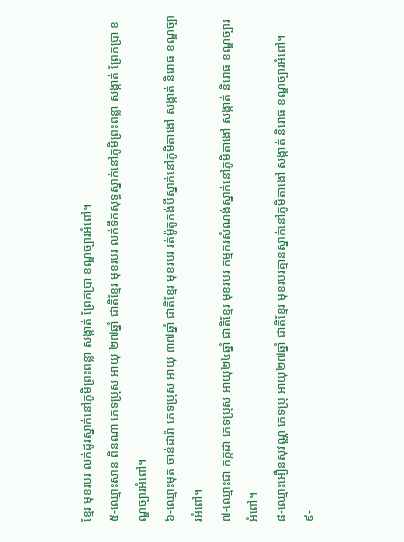ខ្មែរ មុខរបរ លក់ដូរស្នាក់នៅភូមិព្រះពន្លា សង្កាត់ ព្រែកប្រា ខណ្ឌច្បារអំពៅ។
៥-ឈ្មោះសាន ពិនណា ភេទប្រុស អាយុ ២៧ឆ្នាំ ជាតិខ្មែរ មុខរបរ លក់ទឹកសុទ្ធស្នាក់នៅភូមិព្រះពន្លា សង្កាត់ ព្រែកប្រា ខណ្ឌច្បារអំពៅ។
៦-ឈ្មោះមុត ចាន់ដារ៉ា ភេទប្រុស អាយុ ៣៧ឆ្នាំ ជាតិខ្មែរ មុខរបរ រត់ម៉ូតូកង់បីស្នាក់នៅភូមិតាងៅ សង្កាត់ និរោធ ខណ្ឌច្បារអំពៅ។
៧-ឈ្មោះជា កក្កដា ភេទប្រុស អាយុ២៤ឆ្នាំ ជាតិខ្មែរ មុខរបរ កម្មករសំណង់ស្នាក់នៅភូមិតាងៅ សង្កាត់ និរោធ ខណ្ឌច្បារអំពៅ។
៨-ឈ្មោះអឿនសុវណ្ណ ភេទប្រុ អាយុ២៧ឆ្នាំ ជាតិខ្មែរ មុខរបរគ្មានស្នាក់នៅភូមិតាងៅ សង្កាត់ និរោធ ខណ្ឌច្បារអំពៅ។
៩-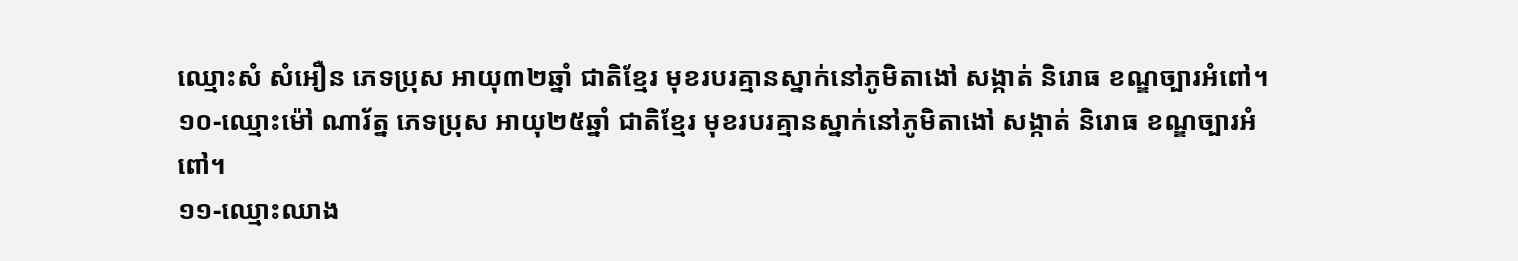ឈ្មោះសំ សំអឿន ភេទប្រុស អាយុ៣២ឆ្នាំ ជាតិខ្មែរ មុខរបរគ្មានស្នាក់នៅភូមិតាងៅ សង្កាត់ និរោធ ខណ្ឌច្បារអំពៅ។
១០-ឈ្មោះម៉ៅ ណារ័ត្ន ភេទប្រុស អាយុ២៥ឆ្នាំ ជាតិខ្មែរ មុខរបរគ្មានស្នាក់នៅភូមិតាងៅ សង្កាត់ និរោធ ខណ្ឌច្បារអំពៅ។
១១-ឈ្មោះឈាង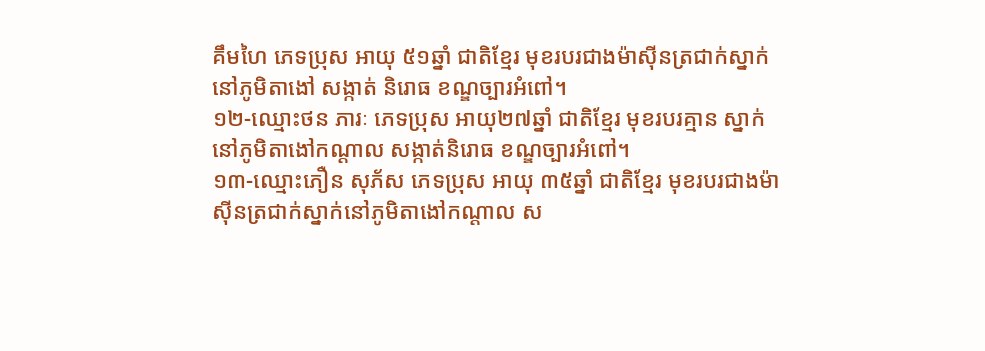គឹមហៃ ភេទប្រុស អាយុ ៥១ឆ្នាំ ជាតិខ្មែរ មុខរបរជាងម៉ាស៊ីនត្រជាក់ស្នាក់នៅភូមិតាងៅ សង្កាត់ និរោធ ខណ្ឌច្បារអំពៅ។
១២-ឈ្មោះថន ភារៈ ភេទប្រុស អាយុ២៧ឆ្នាំ ជាតិខ្មែរ មុខរបរគ្មាន ស្នាក់នៅភូមិតាងៅកណ្តាល សង្កាត់និរោធ ខណ្ឌច្បារអំពៅ។
១៣-ឈ្មោះភឿន សុភ័ស ភេទប្រុស អាយុ ៣៥ឆ្នាំ ជាតិខ្មែរ មុខរបរជាងម៉ាស៊ីនត្រជាក់ស្នាក់នៅភូមិតាងៅកណ្តាល ស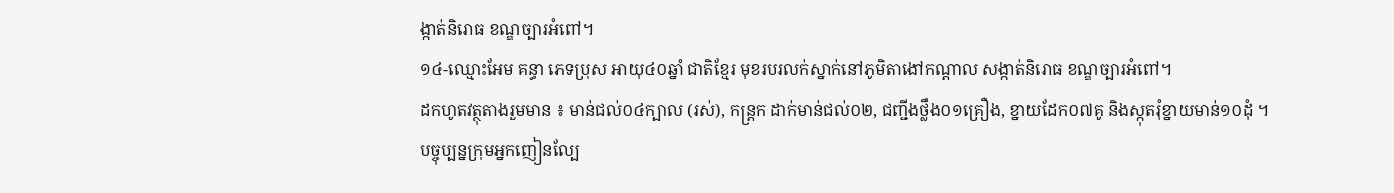ង្កាត់និរោធ ខណ្ឌច្បារអំពៅ។
១៤-ឈ្មោះអែម គន្ធា ភេទប្រុស អាយុ៤០ឆ្នាំ ជាតិខ្មែរ មុខរបរលក់ស្នាក់នៅភូមិតាងៅកណ្តាល សង្កាត់និរោធ ខណ្ឌច្បារអំពៅ។
ដកហូតវត្ថុតាងរួមមាន ៖ មាន់ជល់០៤ក្បាល (រស់), កន្ត្រក ដាក់មាន់ជល់០២, ជញ្ជីងថ្លឹង០១គ្រឿង, ខ្នាយដែក០៧គូ និងស្កុតរុំខ្នាយមាន់១០ដុំ ។
បច្ចុប្បន្នក្រុមអ្នកញៀនល្បែ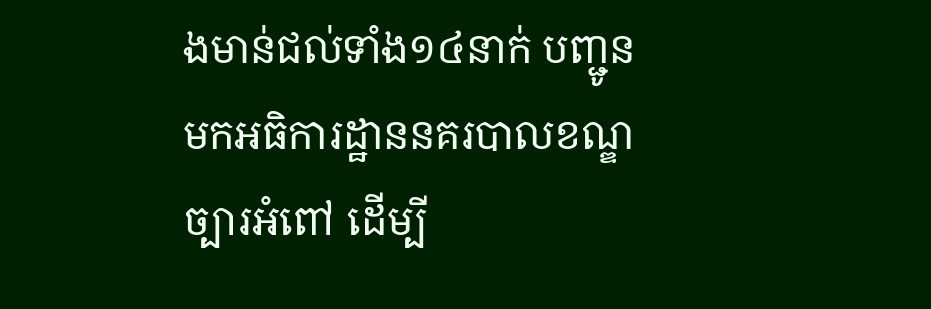ងមាន់ជល់ទាំង១៤នាក់ បញ្ជូនមកអធិការដ្ឋាននគរបាលខណ្ឌច្បារអំពៅ ដើម្បី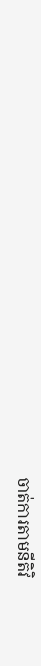ចាត់ការតាមនីតិវិ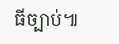ធីច្បាប់៕